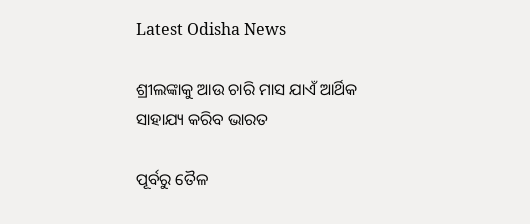Latest Odisha News

ଶ୍ରୀଲଙ୍କାକୁ ଆଉ ଚାରି ମାସ ଯାଏଁ ଆର୍ଥିକ ସାହାଯ୍ୟ କରିବ ଭାରତ

ପୂର୍ବରୁ ତୈଳ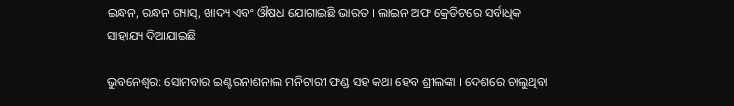ଇନ୍ଧନ, ରନ୍ଧନ ଗ୍ୟାସ୍, ଖାଦ୍ୟ ଏବଂ ଔଷଧ ଯୋଗାଇଛି ଭାରତ । ଲାଇନ ଅଫ କ୍ରେଡିଟରେ ସର୍ବାଧିକ ସାହାଯ୍ୟ ଦିଆଯାଇଛି

ଭୁବନେଶ୍ୱର: ସୋମବାର ଇଣ୍ଟରନାଶନାଲ ମନିଟାରୀ ଫଣ୍ଡ ସହ କଥା ହେବ ଶ୍ରୀଲଙ୍କା । ଦେଶରେ ଚାଲୁଥିବା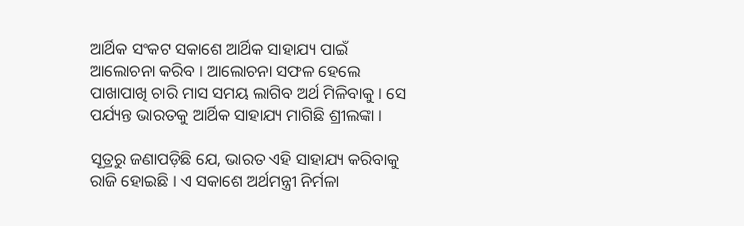ଆର୍ଥିକ ସଂକଟ ସକାଶେ ଆର୍ଥିକ ସାହାଯ୍ୟ ପାଇଁ ଆଲୋଚନା କରିବ । ଆଲୋଚନା ସଫଳ ହେଲେ ପାଖାପାଖି ଚାରି ମାସ ସମୟ ଲାଗିବ ଅର୍ଥ ମିଳିବାକୁ । ସେ ପର୍ଯ୍ୟନ୍ତ ଭାରତକୁ ଆର୍ଥିକ ସାହାଯ୍ୟ ମାଗିଛି ଶ୍ରୀଲଙ୍କା ।

ସୂତ୍ରରୁ ଜଣାପଡ଼ିଛି ଯେ, ଭାରତ ଏହି ସାହାଯ୍ୟ କରିବାକୁ ରାଜି ହୋଇଛି । ଏ ସକାଶେ ଅର୍ଥମନ୍ତ୍ରୀ ନିର୍ମଳା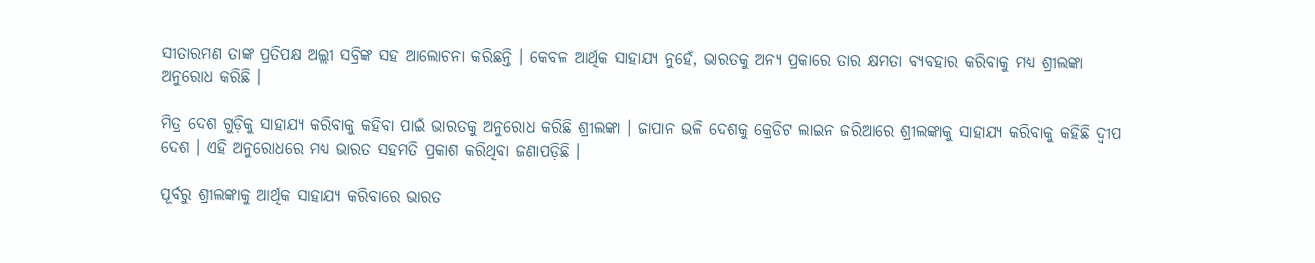ସୀତାରମଣ ତାଙ୍କ ପ୍ରତିପକ୍ଷ ଅଲ୍ଲୀ ସବ୍ରିଙ୍କ ସହ ଆଲୋଚନା କରିଛନ୍ତି । କେବଳ ଆର୍ଥିକ ସାହାଯ୍ୟ ନୁହେଁ, ଭାରତକୁ ଅନ୍ୟ ପ୍ରକାରେ ତାର କ୍ଷମତା ବ୍ୟବହାର କରିବାକୁ ମଧ୍ୟ ଶ୍ରୀଲଙ୍କା ଅନୁରୋଧ କରିଛି ।

ମିତ୍ର ଦେଶ ଗୁଡ଼ିକୁ ସାହାଯ୍ୟ କରିବାକୁ କହିବା ପାଇଁ ଭାରତକୁ ଅନୁରୋଧ କରିଛି ଶ୍ରୀଲଙ୍କା । ଜାପାନ ଭଳି ଦେଶକୁ କ୍ରେଡିଟ ଲାଇନ ଜରିଆରେ ଶ୍ରୀଲଙ୍କାକୁ ସାହାଯ୍ୟ କରିବାକୁ କହିଛି ଦ୍ୱୀପ ଦେଶ । ଏହି ଅନୁରୋଧରେ ମଧ୍ୟ ଭାରତ ସହମତି ପ୍ରକାଶ କରିଥିବା ଜଣାପଡ଼ିଛି ।

ପୂର୍ବରୁ ଶ୍ରୀଲଙ୍କାକୁ ଆର୍ଥିକ ସାହାଯ୍ୟ କରିବାରେ ଭାରତ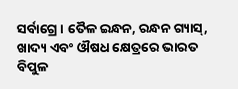ସର୍ବାଗ୍ରେ । ତୈଳ ଇନ୍ଧନ, ରନ୍ଧନ ଗ୍ୟାସ୍, ଖାଦ୍ୟ ଏବଂ ଔଷଧ କ୍ଷେତ୍ରରେ ଭାରତ ବିପୁଳ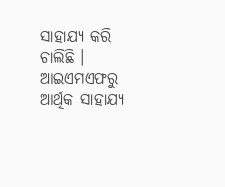ସାହାଯ୍ୟ କରି ଚାଲିଛି । ଆଇଏମଏଫରୁ ଆର୍ଥିକ ସାହାଯ୍ୟ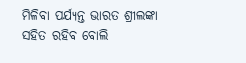ମିଳିବା ପର୍ଯ୍ୟନ୍ତ ଭାରତ ଶ୍ରୀଲଙ୍କା ସହିତ ରହିବ ବୋଲି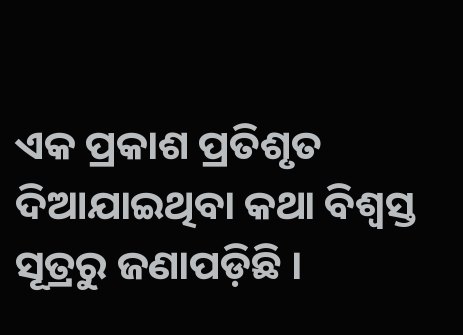ଏକ ପ୍ରକାଶ ପ୍ରତିଶୃତ ଦିଆଯାଇଥିବା କଥା ବିଶ୍ୱସ୍ତ ସୂତ୍ରରୁ ଜଣାପଡ଼ିଛି ।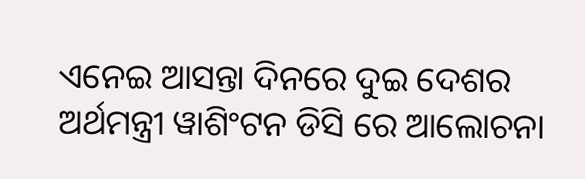ଏନେଇ ଆସନ୍ତା ଦିନରେ ଦୁଇ ଦେଶର ଅର୍ଥମନ୍ତ୍ରୀ ୱାଶିଂଟନ ଡିସି ରେ ଆଲୋଚନା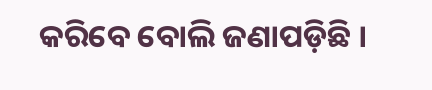କରିବେ ବୋଲି ଜଣାପଡ଼ିଛି ।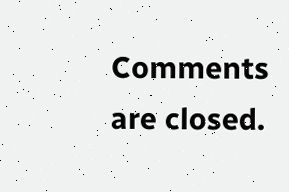Comments are closed.